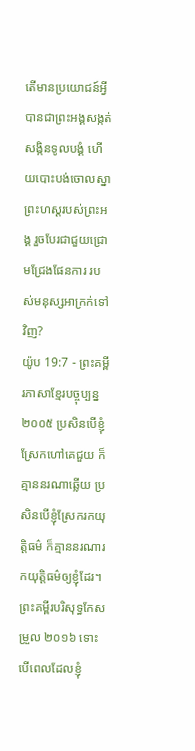តើមានប្រយោជន៍អ្វី បានជាព្រះអង្គសង្កត់សង្កិនទូលបង្គំ ហើយបោះបង់ចោលស្នាព្រះហស្ដរបស់ព្រះអង្គ រួចបែរជាជួយជ្រោមជ្រែងផែនការ របស់មនុស្សអាក្រក់ទៅវិញ?
យ៉ូប 19:7 - ព្រះគម្ពីរភាសាខ្មែរបច្ចុប្បន្ន ២០០៥ ប្រសិនបើខ្ញុំស្រែកហៅគេជួយ ក៏គ្មាននរណាឆ្លើយ ប្រសិនបើខ្ញុំស្រែករកយុត្តិធម៌ ក៏គ្មាននរណារកយុត្តិធម៌ឲ្យខ្ញុំដែរ។ ព្រះគម្ពីរបរិសុទ្ធកែសម្រួល ២០១៦ ទោះបើពេលដែលខ្ញុំ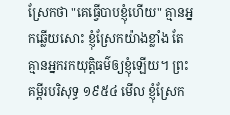ស្រែកថា "គេធ្វើបាបខ្ញុំហើយ" គ្មានអ្នកឆ្លើយសោះ ខ្ញុំស្រែកយ៉ាងខ្លាំង តែគ្មានអ្នករកយុត្តិធម៌ឲ្យខ្ញុំឡើយ។ ព្រះគម្ពីរបរិសុទ្ធ ១៩៥៤ មើល ខ្ញុំស្រែក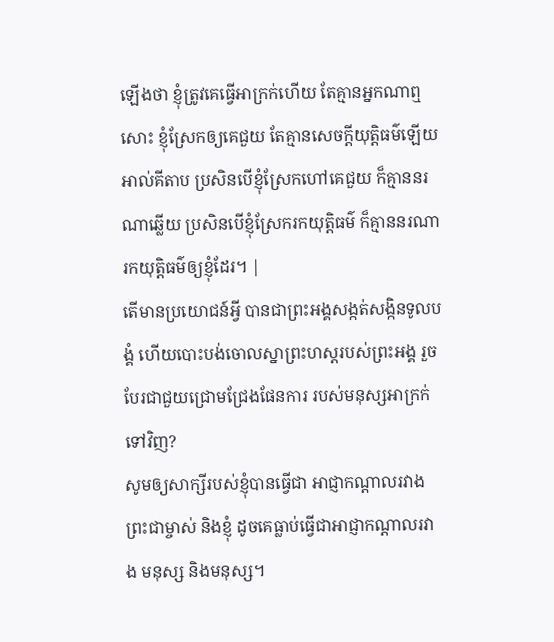ឡើងថា ខ្ញុំត្រូវគេធ្វើអាក្រក់ហើយ តែគ្មានអ្នកណាឮសោះ ខ្ញុំស្រែកឲ្យគេជួយ តែគ្មានសេចក្ដីយុត្តិធម៌ឡើយ អាល់គីតាប ប្រសិនបើខ្ញុំស្រែកហៅគេជួយ ក៏គ្មាននរណាឆ្លើយ ប្រសិនបើខ្ញុំស្រែករកយុត្តិធម៌ ក៏គ្មាននរណារកយុត្តិធម៌ឲ្យខ្ញុំដែរ។ |
តើមានប្រយោជន៍អ្វី បានជាព្រះអង្គសង្កត់សង្កិនទូលបង្គំ ហើយបោះបង់ចោលស្នាព្រះហស្ដរបស់ព្រះអង្គ រួចបែរជាជួយជ្រោមជ្រែងផែនការ របស់មនុស្សអាក្រក់ទៅវិញ?
សូមឲ្យសាក្សីរបស់ខ្ញុំបានធ្វើជា អាជ្ញាកណ្ដាលរវាងព្រះជាម្ចាស់ និងខ្ញុំ ដូចគេធ្លាប់ធ្វើជាអាជ្ញាកណ្ដាលរវាង មនុស្ស និងមនុស្ស។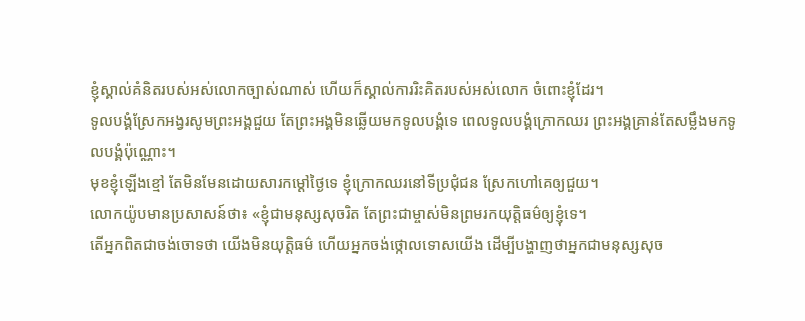ខ្ញុំស្គាល់គំនិតរបស់អស់លោកច្បាស់ណាស់ ហើយក៏ស្គាល់ការរិះគិតរបស់អស់លោក ចំពោះខ្ញុំដែរ។
ទូលបង្គំស្រែកអង្វរសូមព្រះអង្គជួយ តែព្រះអង្គមិនឆ្លើយមកទូលបង្គំទេ ពេលទូលបង្គំក្រោកឈរ ព្រះអង្គគ្រាន់តែសម្លឹងមកទូលបង្គំប៉ុណ្ណោះ។
មុខខ្ញុំឡើងខ្មៅ តែមិនមែនដោយសារកម្ដៅថ្ងៃទេ ខ្ញុំក្រោកឈរនៅទីប្រជុំជន ស្រែកហៅគេឲ្យជួយ។
លោកយ៉ូបមានប្រសាសន៍ថា៖ «ខ្ញុំជាមនុស្សសុចរិត តែព្រះជាម្ចាស់មិនព្រមរកយុត្តិធម៌ឲ្យខ្ញុំទេ។
តើអ្នកពិតជាចង់ចោទថា យើងមិនយុត្តិធម៌ ហើយអ្នកចង់ថ្កោលទោសយើង ដើម្បីបង្ហាញថាអ្នកជាមនុស្សសុច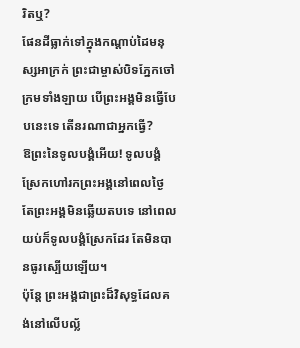រិតឬ?
ផែនដីធ្លាក់ទៅក្នុងកណ្ដាប់ដៃមនុស្សអាក្រក់ ព្រះជាម្ចាស់បិទភ្នែកចៅក្រមទាំងឡាយ បើព្រះអង្គមិនធ្វើបែបនេះទេ តើនរណាជាអ្នកធ្វើ?
ឱព្រះនៃទូលបង្គំអើយ! ទូលបង្គំស្រែកហៅរកព្រះអង្គនៅពេលថ្ងៃ តែព្រះអង្គមិនឆ្លើយតបទេ នៅពេលយប់ក៏ទូលបង្គំស្រែកដែរ តែមិនបានធូរស្បើយឡើយ។
ប៉ុន្តែ ព្រះអង្គជាព្រះដ៏វិសុទ្ធដែលគង់នៅលើបល្ល័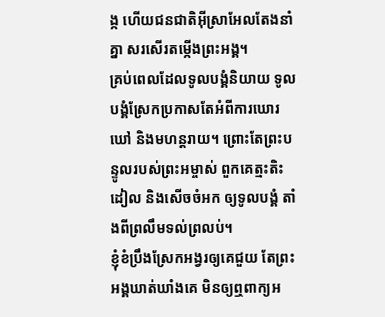ង្ក ហើយជនជាតិអ៊ីស្រាអែលតែងនាំគ្នា សរសើរតម្កើងព្រះអង្គ។
គ្រប់ពេលដែលទូលបង្គំនិយាយ ទូលបង្គំស្រែកប្រកាសតែអំពីការឃោរឃៅ និងមហន្តរាយ។ ព្រោះតែព្រះបន្ទូលរបស់ព្រះអម្ចាស់ ពួកគេត្មះតិះដៀល និងសើចចំអក ឲ្យទូលបង្គំ តាំងពីព្រលឹមទល់ព្រលប់។
ខ្ញុំខំប្រឹងស្រែកអង្វរឲ្យគេជួយ តែព្រះអង្គឃាត់ឃាំងគេ មិនឲ្យឮពាក្យអ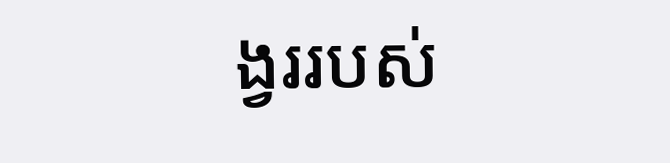ង្វររបស់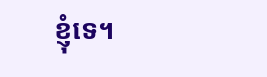ខ្ញុំទេ។